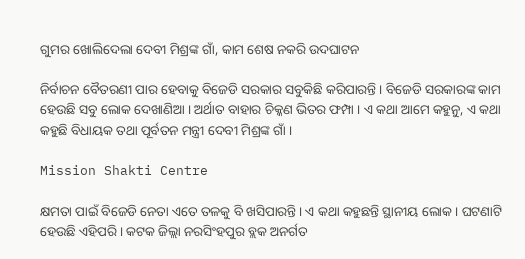ଗୁମର ଖୋଲିଦେଲା ଦେବୀ ମିଶ୍ରଙ୍କ ଗାଁ, କାମ ଶେଷ ନକରି ଉଦଘାଟନ

ନିର୍ବାଚନ ବୈତରଣୀ ପାର ହେବାକୁ ବିଜେଡି ସରକାର ସବୁକିଛି କରିପାରନ୍ତି । ବିଜେଡି ସରକାରଙ୍କ କାମ ହେଉଛି ସବୁ ଲୋକ ଦେଖାଣିଆ । ଅର୍ଥାତ ବାହାର ଚିକ୍କଣ ଭିତର ଫମ୍ପା । ଏ କଥା ଆମେ କହୁନୁ, ଏ କଥା କହୁଛି ବିଧାୟକ ତଥା ପୂର୍ବତନ ମନ୍ତ୍ରୀ ଦେବୀ ମିଶ୍ରଙ୍କ ଗାଁ ।

Mission Shakti Centre

କ୍ଷମତା ପାଇଁ ବିଜେଡି ନେତା ଏତେ ତଳକୁ ବି ଖସିପାରନ୍ତି । ଏ କଥା କହୁଛନ୍ତି ସ୍ଥାନୀୟ ଲୋକ । ଘଟଣାଟି ହେଉଛି ଏହିପରି । କଟକ ଜିଲ୍ଲା ନରସିଂହପୁର ବ୍ଲକ ଅନର୍ଗତ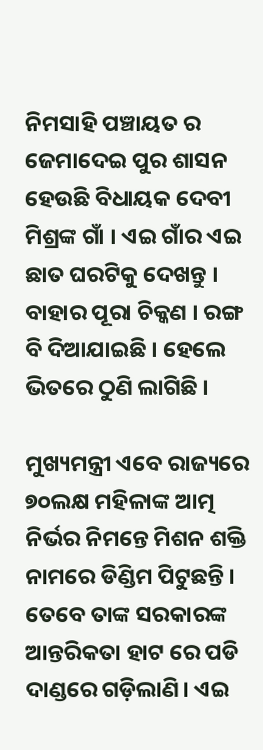ନିମସାହି ପଞ୍ଚାୟତ ର ଜେମାଦେଇ ପୁର ଶାସନ ହେଉଛି ବିଧାୟକ ଦେବୀ ମିଶ୍ରଙ୍କ ଗାଁ । ଏଇ ଗାଁର ଏଇ ଛାତ ଘରଟିକୁ ଦେଖନ୍ତୁ । ବାହାର ପୂରା ଚିକ୍କଣ । ରଙ୍ଗ ବି ଦିଆଯାଇଛି । ହେଲେ ଭିତରେ ଠୁଣି ଲାଗିଛି ।

ମୁଖ୍ୟମନ୍ତ୍ରୀ ଏବେ ରାଜ୍ୟରେ ୭୦ଲକ୍ଷ ମହିଳାଙ୍କ ଆତ୍ମ ନିର୍ଭର ନିମନ୍ତେ ମିଶନ ଶକ୍ତି ନାମରେ ଡିଣ୍ଡିମ ପିଟୁଛନ୍ତି । ତେବେ ତାଙ୍କ ସରକାରଙ୍କ ଆନ୍ତରିକତା ହାଟ ରେ ପଡି ଦାଣ୍ଡରେ ଗଡ଼ିଲାଣି। ଏଇ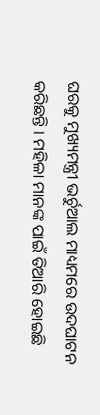ଘରକୁ ମୁଖ୍ୟମନ୍ତ୍ରୀ ଭର୍ଚୁଆଲ ମାଧ୍ୟମରେ ଉଦଘାଟନ କରିଛନ୍ତି । ମହିଳା ମାନଙ୍କ ପାଇଁ ତିଆରି ହୋଇଛି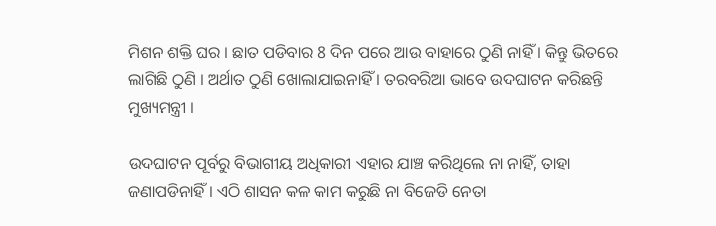ମିଶନ ଶକ୍ତି ଘର । ଛାତ ପଡିବାର 8 ଦିନ ପରେ ଆଉ ବାହାରେ ଠୁଣି ନାହିଁ । କିନ୍ତୁ ଭିତରେ ଲାଗିଛି ଠୁଣି । ଅର୍ଥାତ ଠୁଣି ଖୋଲାଯାଇନାହିଁ । ତରବରିଆ ଭାବେ ଉଦଘାଟନ କରିଛନ୍ତି ମୁଖ୍ୟମନ୍ତ୍ରୀ ।

ଉଦଘାଟନ ପୂର୍ବରୁ ବିଭାଗୀୟ ଅଧିକାରୀ ଏହାର ଯାଞ୍ଚ କରିଥିଲେ ନା ନାହିଁ, ତାହା ଜଣାପଡିନାହିଁ । ଏଠି ଶାସନ କଳ କାମ କରୁଛି ନା ବିଜେଡି ନେତା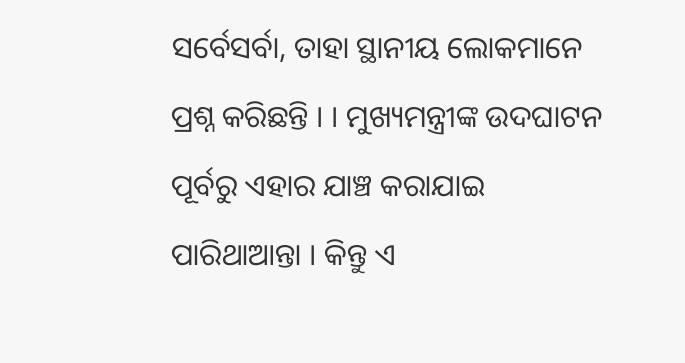ସର୍ବେସର୍ବା, ତାହା ସ୍ଥାନୀୟ ଲୋକମାନେ ପ୍ରଶ୍ନ କରିଛନ୍ତି । । ମୁଖ୍ୟମନ୍ତ୍ରୀଙ୍କ ଉଦଘାଟନ ପୂର୍ବରୁ ଏହାର ଯାଞ୍ଚ କରାଯାଇ ପାରିଥାଆନ୍ତା । କିନ୍ତୁ ଏ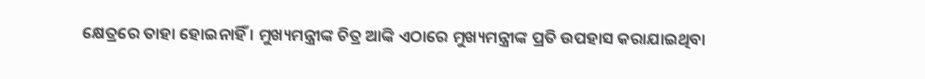କ୍ଷେତ୍ରରେ ତାହା ହୋଇନାହିଁ । ମୁଖ୍ୟମନ୍ତ୍ରୀଙ୍କ ଚିତ୍ର ଆଙ୍କି ଏଠାରେ ମୁଖ୍ୟମନ୍ତ୍ରୀଙ୍କ ପ୍ରତି ଉପହାସ କରାଯାଇଥିବା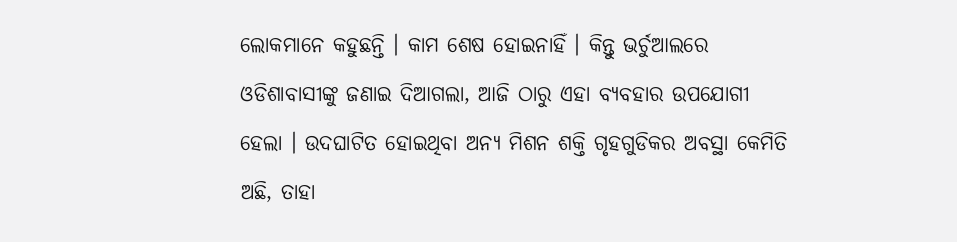ଲୋକମାନେ କହୁଛନ୍ତି । କାମ ଶେଷ ହୋଇନାହିଁ । କିନ୍ତୁ ଭର୍ଚୁଆଲରେ ଓଡିଶାବାସୀଙ୍କୁ ଜଣାଇ ଦିଆଗଲା, ଆଜି ଠାରୁ ଏହା ବ୍ୟବହାର ଉପଯୋଗୀ ହେଲା । ଉଦଘାଟିତ ହୋଇଥିବା ଅନ୍ୟ ମିଶନ ଶକ୍ତି ଗୃହଗୁଡିକର ଅବସ୍ଥା କେମିତି ଅଛି, ତାହା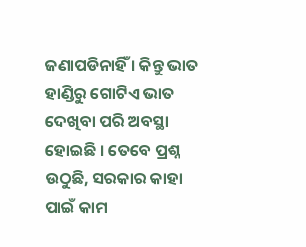ଜଣାପଡିନାହିଁ । କିନ୍ତୁ ଭାତ ହାଣ୍ଡିରୁ ଗୋଟିଏ ଭାତ ଦେଖିବା ପରି ଅବସ୍ଥା ହୋଇଛି । ତେବେ ପ୍ରଶ୍ନ ଉଠୁଛି, ସରକାର କାହା ପାଇଁ କାମ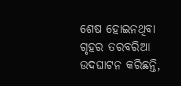ଶେଷ ହୋଇନଥିବା ଗୃହର ତରବରିଆ ଉଦଘାଟନ କରିଛନ୍ତି,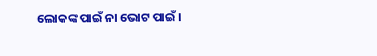ଲୋକଙ୍କ ପାଇଁ ନା ଭୋଟ ପାଇଁ ।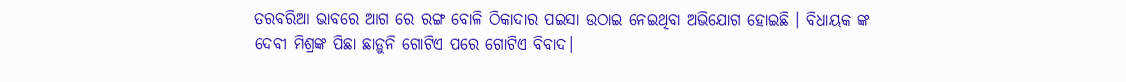ତରବରିଆ ଭାବରେ ଆଗ ରେ ରଙ୍ଗ ବୋଳି ଠିକାଦାର ପଇସା ଉଠାଇ ନେଇଥିବା ଅଭିଯୋଗ ହୋଇଛି । ବିଧାୟକ ଙ୍କ ଦେବୀ ମିଶ୍ରଙ୍କ ପିଛା ଛାଡ଼ୁନି ଗୋଟିଏ ପରେ ଗୋଟିଏ ବିବାଦ।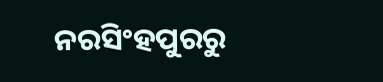ନରସିଂହପୁରରୁ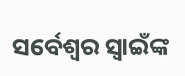ସର୍ବେଶ୍ୱର ସ୍ୱାଇଁଙ୍କ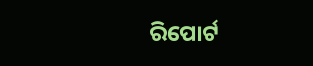ରିପୋର୍ଟ